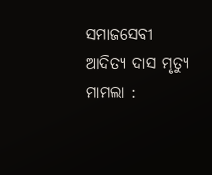ସମାଜସେବୀ ଆଦିତ୍ୟ ଦାସ ମୃତ୍ୟୁ ମାମଲା :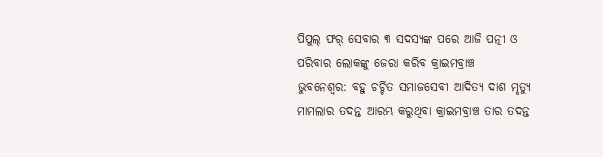ପିପୁଲ୍ ଫର୍ ସେବାର ୩ ସଦସ୍ୟଙ୍କ ପରେ ଆଜି ପତ୍ନୀ ଓ ପରିବାର ଲୋକଙ୍କୁ ଜେରା କରିବ କ୍ରାଇମବ୍ରାଞ୍ଚ
ଭୁବନେଶ୍ୱର: ବହୁ ଚର୍ଚ୍ଚିତ ସମାଜସେବୀ ଆଦିତ୍ୟ ଦାଶ ମୃତ୍ୟୁ ମାମଲାର ତଦନ୍ତ ଆରମ୍ଭ କରୁଥିବା କ୍ରାଇମବ୍ରାଞ୍ଚ ତାର ତଦନ୍ତ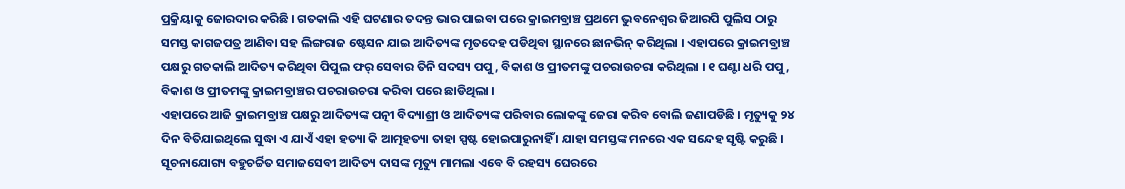ପ୍ରକ୍ରିୟାକୁ ଜୋରଦାର କରିଛି । ଗତକାଲି ଏହି ଘଟଣାର ତଦନ୍ତ ଭାର ପାଇବା ପରେ କ୍ରାଇମବ୍ରାଞ୍ଚ ପ୍ରଥମେ ଭୁବନେଶ୍ଵର ଜିଆରପି ପୁଲିସ ଠାରୁ ସମସ୍ତ କାଗଜପତ୍ର ଆଣିବା ସହ ଲିଙ୍ଗରାଜ ଷ୍ଟେସନ ଯାଇ ଆଦିତ୍ୟଙ୍କ ମୃତଦେହ ପଡିଥିବା ସ୍ଥାନରେ ଛାନଭିନ୍ କରିଥିଲା । ଏହାପରେ କ୍ରାଇମବ୍ରାଞ୍ଚ ପକ୍ଷରୁ ଗତକାଲି ଆଦିତ୍ୟ କରିଥିବା ପିପୁଲ ଫର୍ ସେବାର ତିନି ସଦସ୍ୟ ପପୁ, ବିକାଶ ଓ ପ୍ରୀତମଙ୍କୁ ପଚରାଉଚରା କରିଥିଲା । ୧ ଘଣ୍ଟା ଧରି ପପୁ, ବିକାଶ ଓ ପ୍ରୀତମଙ୍କୁ କ୍ରାଇମବ୍ରାଞ୍ଚର ପଚରାଉଚରା କରିବା ପରେ ଛାଡିଥିଲା ।
ଏହାପରେ ଆଜି କ୍ରାଇମବ୍ରାଞ୍ଚ ପକ୍ଷରୁ ଆଦିତ୍ୟଙ୍କ ପତ୍ନୀ ବିଦ୍ୟାଶ୍ରୀ ଓ ଆଦିତ୍ୟଙ୍କ ପରିବାର ଲୋକଙ୍କୁ ଜେରା କରିବ ବୋଲି ଜଣାପଡିଛି । ମୃତ୍ୟୁକୁ ୨୪ ଦିନ ବିତିଯାଇଥିଲେ ସୁଦ୍ଧା ଏ ଯାଏଁ ଏହା ହତ୍ୟା କି ଆତ୍ମହତ୍ୟା ତାହା ସ୍ପଷ୍ଟ ହୋଇପାରୁନାହିଁ । ଯାହା ସମସ୍ତଙ୍କ ମନରେ ଏକ ସନ୍ଦେହ ସୃଷ୍ଟି କରୁଛି ।
ସୂଚନାଯୋଗ୍ୟ ବହୁଚର୍ଚ୍ଚିତ ସମାଜସେବୀ ଆଦିତ୍ୟ ଦାସଙ୍କ ମୃତ୍ୟୁ ମାମଲା ଏବେ ବି ରହସ୍ୟ ଘେରରେ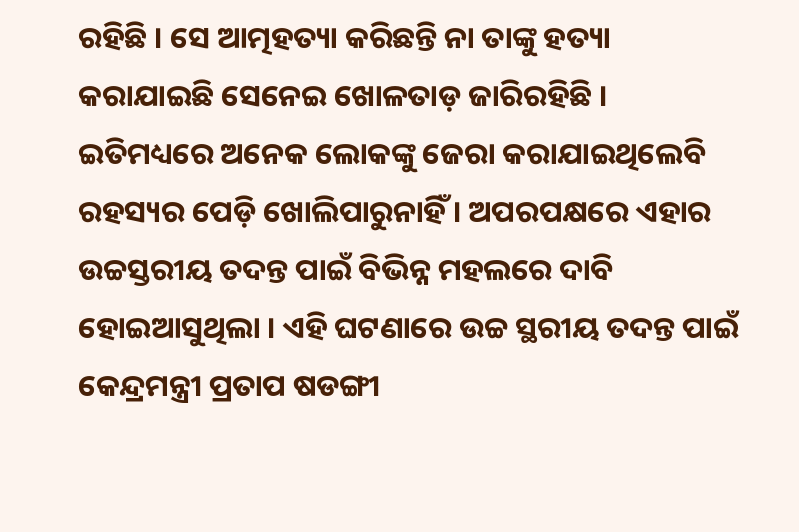ରହିଛି । ସେ ଆତ୍ମହତ୍ୟା କରିଛନ୍ତି ନା ତାଙ୍କୁ ହତ୍ୟା କରାଯାଇଛି ସେନେଇ ଖୋଳତାଡ଼ ଜାରିରହିଛି । ଇତିମଧ୍ୟରେ ଅନେକ ଲୋକଙ୍କୁ ଜେରା କରାଯାଇଥିଲେବି ରହସ୍ୟର ପେଡ଼ି ଖୋଲିପାରୁନାହିଁ । ଅପରପକ୍ଷରେ ଏହାର ଉଚ୍ଚସ୍ତରୀୟ ତଦନ୍ତ ପାଇଁ ବିଭିନ୍ନ ମହଲରେ ଦାବି ହୋଇଆସୁଥିଲା । ଏହି ଘଟଣାରେ ଉଚ୍ଚ ସ୍ଥରୀୟ ତଦନ୍ତ ପାଇଁ କେନ୍ଦ୍ରମନ୍ତ୍ରୀ ପ୍ରତାପ ଷଡଙ୍ଗୀ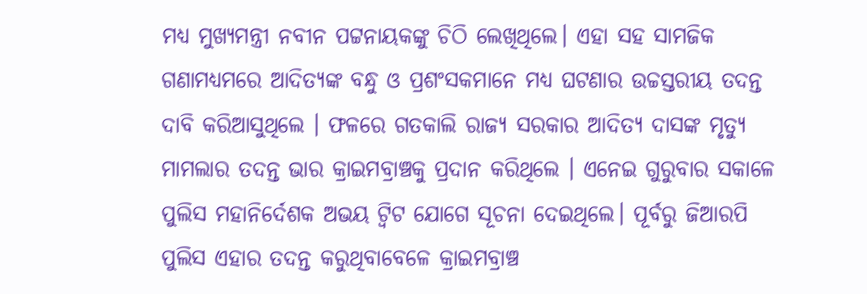ମଧ୍ୟ ମୁଖ୍ୟମନ୍ତ୍ରୀ ନବୀନ ପଟ୍ଟନାୟକଙ୍କୁ ଚିଠି ଲେଖିଥିଲେ। ଏହା ସହ ସାମଜିକ ଗଣାମଧ୍ୟମରେ ଆଦିତ୍ୟଙ୍କ ବନ୍ଧୁ ଓ ପ୍ରଶଂସକମାନେ ମଧ୍ୟ ଘଟଣାର ଉଚ୍ଚସ୍ତରୀୟ ତଦନ୍ତ ଦାବି କରିଆସୁଥିଲେ । ଫଳରେ ଗତକାଲି ରାଜ୍ୟ ସରକାର ଆଦିତ୍ୟ ଦାସଙ୍କ ମୃତ୍ୟୁ ମାମଲାର ତଦନ୍ତ ଭାର କ୍ରାଇମବ୍ରାଞ୍ଚକୁ ପ୍ରଦାନ କରିଥିଲେ । ଏନେଇ ଗୁରୁବାର ସକାଳେ ପୁଲିସ ମହାନିର୍ଦେଶକ ଅଭୟ ଟ୍ବିଟ ଯୋଗେ ସୂଚନା ଦେଇଥିଲେ। ପୂର୍ବରୁ ଜିଆରପି ପୁଲିସ ଏହାର ତଦନ୍ତ କରୁଥିବାବେଳେ କ୍ରାଇମବ୍ରାଞ୍ଚ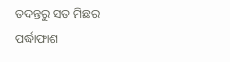ତଦନ୍ତରୁ ସତ ମିଛର ପର୍ଦ୍ଧାଫାଶ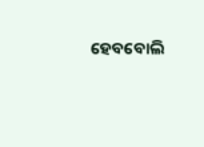ହେବବୋଲି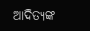ଆଦିତ୍ୟଙ୍କ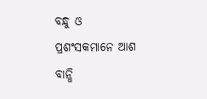ବନ୍ଧୁ ଓ ପ୍ରଶଂସକମାନେ ଆଶ ବାନ୍ଧି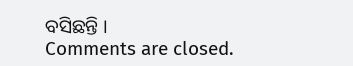ବସିଛନ୍ତି ।
Comments are closed.